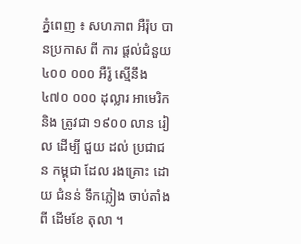ភ្នំពេញ ៖ សហភាព អឺរ៉ុប បានប្រកាស ពី ការ ផ្តល់ជំនួយ ៤០០ ០០០ អឺរ៉ូ ស្មើនឹង ៤៧០ ០០០ ដុល្លារ អាមេរិក និង ត្រូវជា ១៩០០ លាន រៀល ដើម្បី ជួយ ដល់ ប្រជាជន កម្ពុជា ដែល រងគ្រោះ ដោយ ជំនន់ ទឹកភ្លៀង ចាប់តាំងពី ដើមខែ តុលា ។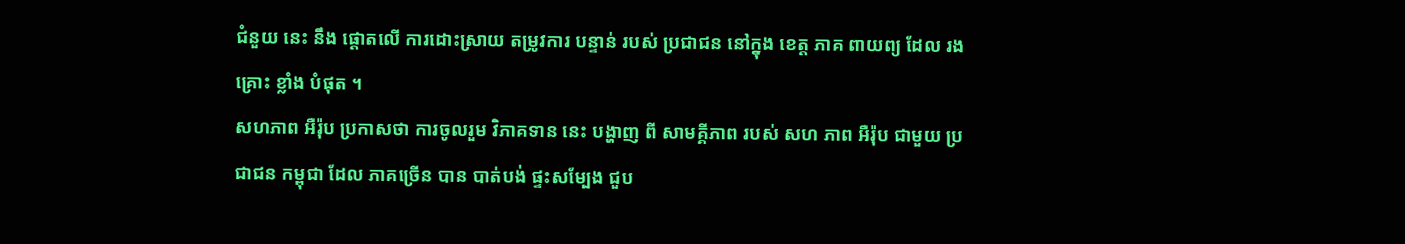ជំនួយ នេះ នឹង ផ្តោតលើ ការដោះស្រាយ តម្រូវការ បន្ទាន់ របស់ ប្រជាជន នៅក្នុង ខេត្ត ភាគ ពាយព្យ ដែល រងគ្រោះ ខ្លាំង បំផុត ។
សហភាព អឺរ៉ុប ប្រកាសថា ការចូលរួម វិភាគទាន នេះ បង្ហាញ ពី សាមគ្គីភាព របស់ សហ ភាព អឺរ៉ុប ជាមួយ ប្រជាជន កម្ពុជា ដែល ភាគច្រើន បាន បាត់បង់ ផ្ទះសម្បែង ជួប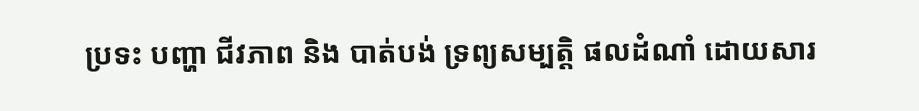ប្រទះ បញ្ហា ជីវភាព និង បាត់បង់ ទ្រព្យសម្បត្តិ ផលដំណាំ ដោយសារ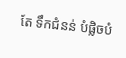តែ ទឹកជំនន់ បំផ្លិចបំ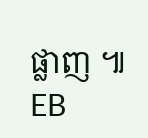ផ្លាញ ៕ EB